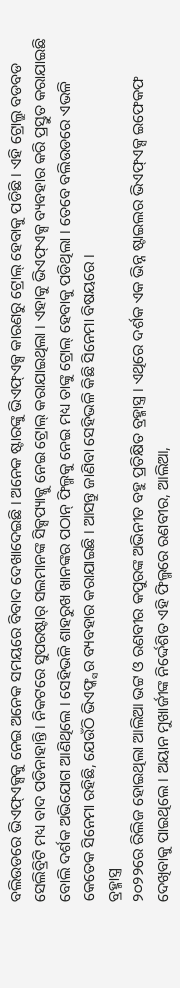ବଲିଉଡରେ ଭିଏଫ୍ଏକ୍ସକୁ ନେଇ ଅନେକ ସମୟରେ ବିବାଦ ଦେଖାଦେଇଛି । ଅନେକ ଷ୍ଟାରଙ୍କୁ ଭିଏଫ୍ଏକ୍ସ କାରଣରୁ ଟ୍ରୋଲ୍ ହେବାକୁ ପଡିଛି । ଏହି ଟ୍ରୋଲ୍ରୁ ବଡବଡ ସେଲିବ୍ରିଟି ମଧ୍ୟ ବାଦ ପଡିନାହାନ୍ତି । ନିକଟରେ ସୁପରଷ୍ଟାର୍ ସଲମାନଙ୍କ ସିକ୍ସପ୍ୟାକ୍କୁ ନେଇ ଟ୍ରୋଲ୍ କରାଯାଇଥିଲା । ଏହାକୁ ଭିଏଫ୍ଏକ୍ସ ବ୍ୟବହାର କରି ପ୍ରସ୍ତୁତ କରାଯାଇଛି ବୋଲି ଦର୍ଶକ ଅଭିଯୋଗ ଆଣିଥିଲେ । ସେହିଭଳି ଶାହରୁଖ ଖାନଙ୍କର ପଠାନ୍ ଫିଲ୍ମକୁ ନେଇ ମଧ୍ୟ ତାଙ୍କୁ ଟ୍ରୋଲ୍ ହେବାକୁ ପଡିଥିଲା । ତେବେ ବଲିଉଡରେ ଏଭଳି କେତେକ ସିନେମା ରହିଛି, ଯେଉଁଠି ଭିଏଫ୍କ୍ସର ବ୍ୟବହାର କରାଯାଇଛି । ଆସନ୍ତୁ ଜାଣିବା ସେହିଭଳି କିଛି ସିନେମା ବିଷୟରେ ।
ବ୍ରହ୍ମାସ୍ତ୍ର
୨୦୨୨ରେ ରିଲିଜ ହୋଇଥିଲା ଆଲିଆ ଭଟ୍ଟ ଓ ରଣବୀର କପୁରଙ୍କ ଅଭିନୀତ ବହୁ ପ୍ରତିକ୍ଷିତ ବ୍ରହ୍ମାସ୍ତ୍ର । ଏଥିରେ ଦର୍ଶକ ଏକ ଭିନ୍ନ ଷ୍ଟାଇଲର ଭିଏଫ୍ଏକ୍ସ ଇଫେକଫ ଦେଖିବାକୁ ପାଇଥିଲେ । ଅୟାନ ମୁଖାର୍ଜୀଙ୍କ ନିର୍ଦ୍ଦେଶିତ ଏହି ଫିଲ୍ମରେ ରଣବୀର, ଆଲିଆ,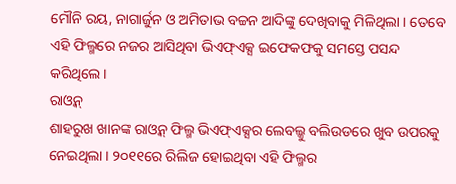ମୌନି ରୟ, ନାଗାର୍ଜୁନ ଓ ଅମିତାଭ ବଚ୍ଚନ ଆଦିଙ୍କୁ ଦେଖିବାକୁ ମିଳିଥିଲା । ତେବେ ଏହି ଫିଲ୍ମରେ ନଜର ଆସିଥିବା ଭିଏଫ୍ଏକ୍ସ ଇଫେକଫକୁ ସମସ୍ତେ ପସନ୍ଦ କରିଥିଲେ ।
ରାଓ୍ୱନ୍
ଶାହରୁଖ ଖାନଙ୍କ ରାଓ୍ୱନ୍ ଫିଲ୍ମ ଭିଏଫ୍ଏକ୍ସର ଲେବଲ୍କୁ ବଲିଉଡରେ ଖୁବ ଉପରକୁ ନେଇଥିଲା । ୨୦୧୧ରେ ରିଲିଜ ହୋଇଥିବା ଏହି ଫିଲ୍ମର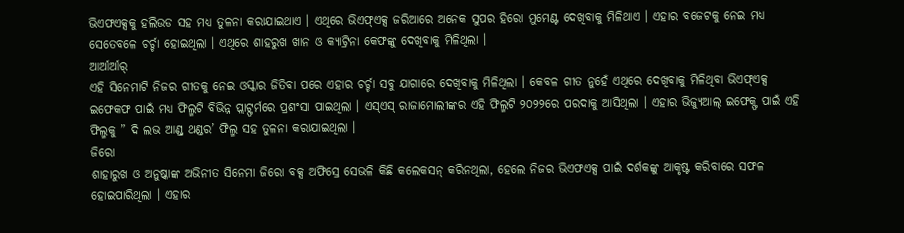ଭିଏଫଏକ୍ସକୁ ହଲିଉଡ ସହ ମଧ୍ୟ ତୁଳନା କରାଯାଇଥାଏ । ଏଥିରେ ଭିଏଫ୍ଏକ୍ସ ଜରିଆରେ ଅନେକ ସୁପର ହିରୋ ମୁମେଣ୍ଟ ଦେଖିବାକୁ ମିଳିଥାଏ । ଏହାର ବଜେଟକୁ ନେଇ ମଧ୍ୟ ସେତେବଳେ ଚର୍ଚ୍ଚା ହୋଇଥିଲା । ଏଥିରେ ଶାହରୁଖ ଖାନ ଓ କ୍ୟାଟ୍ରିନା କେଫଙ୍କୁ ଦେଖିବାକୁ ମିଳିଥିଲା ।
ଆର୍ଆର୍ଆର୍
ଏହି ସିନେମାଟି ନିଜର ଗୀତକୁ ନେଇ ଓସ୍କାର ଜିତିବା ପରେ ଏହାର ଚର୍ଚ୍ଚା ସବୁ ଯାଗାରେ ଦେଖିବାକୁ ମିଳିଥିଲା । କେବଳ ଗୀତ ନୁହେଁ ଏଥିରେ ଦେଖିବାକୁ ମିଳିଥିବା ଭିଏଫ୍ଏକ୍ସ ଇଫେକଫ ପାଇଁ ମଧ୍ୟ ଫିଲ୍ମଟି ବିଭିନ୍ନ ପ୍ଲାଟ୍ଫର୍ମରେ ପ୍ରଶଂସା ପାଇଥିଲା । ଏସ୍ଏସ୍ ରାଜାମୋଲୀଙ୍କର ଏହି ଫିଲ୍ମଟି ୨୦୨୨ରେ ପରଦାକୁ ଆସିଥିଲା । ଏହାର ଭିଜ୍ୟୁଆଲ୍ ଇଫେକ୍ଫ ପାଇଁ ଏହି ଫିଲ୍ମକୁ ” ଦି ଲଭ ଆଣ୍ଡ୍ ଥଣ୍ଡର’ ଫିଲ୍ମ ସହ ତୁଳନା କରାଯାଇଥିଲା ।
ଜିରୋ
ଶାହାରୁଖ ଓ ଅନୁଷ୍କାଙ୍କ ଅଭିନୀତ ସିନେମା ଜିରୋ ବକ୍ସ ଅଫିସ୍ରେ ସେଭଳି କିଛି କଲେକସନ୍ କରିନଥିଲା, ହେଲେ ନିଜର ଭିଏଫଏକ୍ସ ପାଇଁ ଦର୍ଶକଙ୍କୁ ଆକୃଷ୍ଟ କରିବାରେ ସଫଳ ହୋଇପାରିଥିଲା । ଏହାର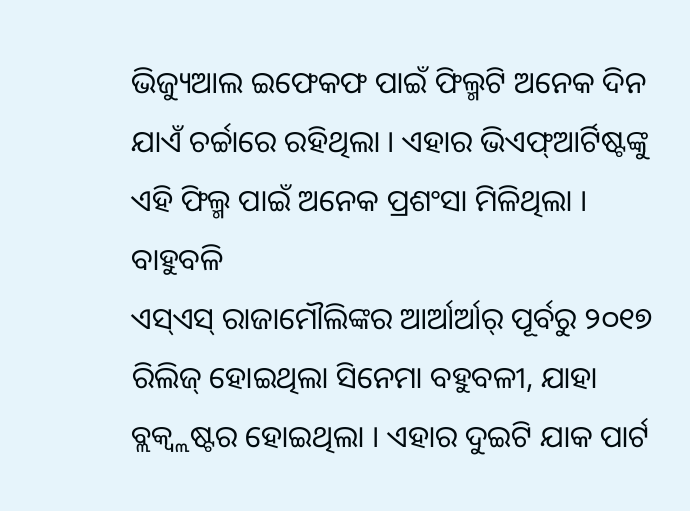ଭିଜ୍ୟୁଆଲ ଇଫେକଫ ପାଇଁ ଫିଲ୍ମଟି ଅନେକ ଦିନ ଯାଏଁ ଚର୍ଚ୍ଚାରେ ରହିଥିଲା । ଏହାର ଭିଏଫ୍ଆର୍ଟିଷ୍ଟଙ୍କୁ ଏହି ଫିଲ୍ମ ପାଇଁ ଅନେକ ପ୍ରଶଂସା ମିଳିଥିଲା ।
ବାହୁବଳି
ଏସ୍ଏସ୍ ରାଜାମୌଲିଙ୍କର ଆର୍ଆର୍ଆର୍ ପୂର୍ବରୁ ୨୦୧୭ ରିଲିଜ୍ ହୋଇଥିଲା ସିନେମା ବହୁବଳୀ, ଯାହା ବ୍ଲକ୍ବ୍ଲଷ୍ଟର ହୋଇଥିଲା । ଏହାର ଦୁଇଟି ଯାକ ପାର୍ଟ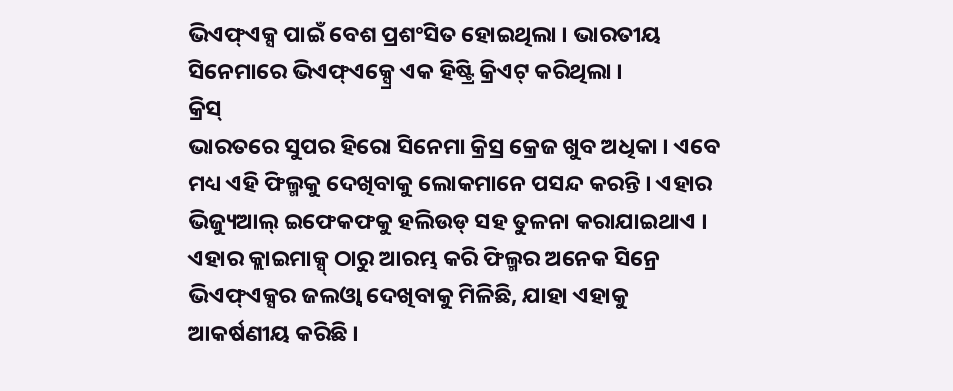ଭିଏଫ୍ଏକ୍ସ ପାଇଁ ବେଶ ପ୍ରଶଂସିତ ହୋଇଥିଲା । ଭାରତୀୟ ସିନେମାରେ ଭିଏଫ୍ଏକ୍ସ୍ରେ ଏକ ହିଷ୍ଟ୍ରି କ୍ରିଏଟ୍ କରିଥିଲା ।
କ୍ରିସ୍
ଭାରତରେ ସୁପର ହିରୋ ସିନେମା କ୍ରିସ୍ର କ୍ରେଜ ଖୁବ ଅଧିକା । ଏବେ ମଧ୍ୟ ଏହି ଫିଲ୍ମକୁ ଦେଖିବାକୁ ଲୋକମାନେ ପସନ୍ଦ କରନ୍ତି । ଏହାର ଭିଜ୍ୟୁଆଲ୍ ଇଫେକଫକୁ ହଲିଉଡ୍ ସହ ତୁଳନା କରାଯାଇଥାଏ । ଏହାର କ୍ଲାଇମାକ୍ସ୍ ଠାରୁ ଆରମ୍ଭ କରି ଫିଲ୍ମର ଅନେକ ସିନ୍ରେ ଭିଏଫ୍ଏକ୍ସର ଜଲଓ୍ୱା ଦେଖିବାକୁ ମିଳିଛି, ଯାହା ଏହାକୁ ଆକର୍ଷଣୀୟ କରିଛି ।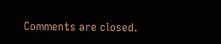Comments are closed.